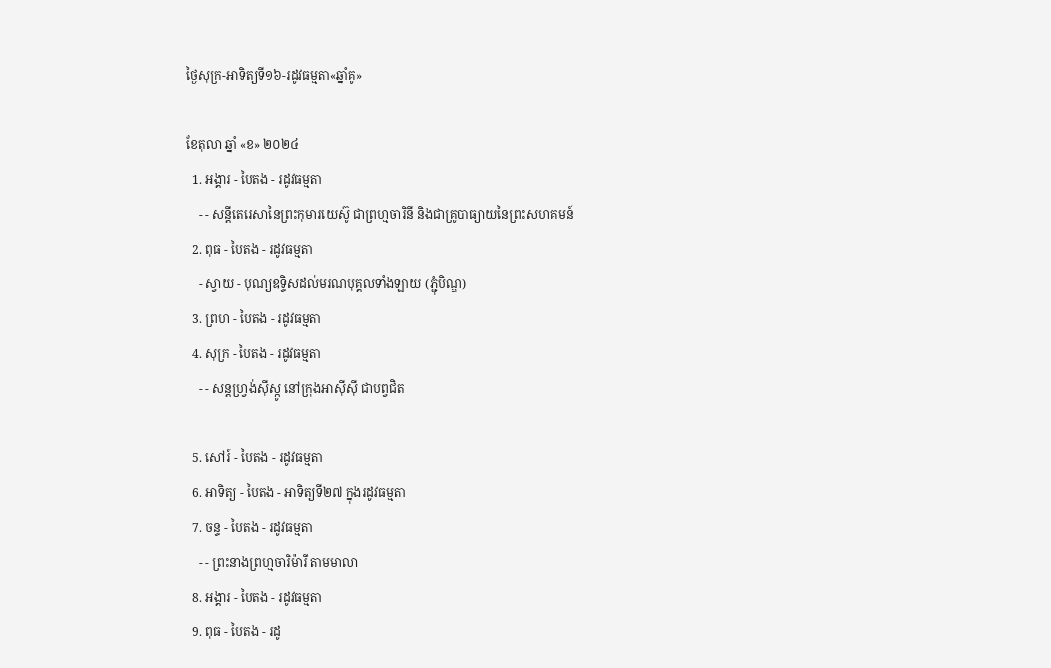ថ្ងៃសុក្រ-អាទិត្យទី១៦-រដូវធម្មតា«ឆ្នាំគូ»

ខែតុលា ឆ្នាំ «ខ» ២០២៤
  1. អង្គារ - បៃតង - រដូវធម្មតា
    - - សន្តីតេរេសានៃព្រះកុមារយេស៊ូ ជាព្រហ្មចារិនី និងជាគ្រូបាធ្យាយនៃព្រះសហគមន៍
  2. ពុធ - បៃតង - រដូវធម្មតា
    - ស្វាយ - បុណ្យឧទ្ទិសដល់មរណបុគ្គលទាំងឡាយ (ភ្ជុំបិណ្ឌ)
  3. ព្រហ - បៃតង - រដូវធម្មតា
  4. សុក្រ - បៃតង - រដូវធម្មតា
    - - សន្តហ្វ្រង់ស៊ីស្កូ នៅក្រុងអាស៊ីស៊ី ជាបព្វជិត

  5. សៅរ៍ - បៃតង - រដូវធម្មតា
  6. អាទិត្យ - បៃតង - អាទិត្យទី២៧ ក្នុងរដូវធម្មតា
  7. ចន្ទ - បៃតង - រដូវធម្មតា
    - - ព្រះនាងព្រហ្មចារិម៉ារី តាមមាលា
  8. អង្គារ - បៃតង - រដូវធម្មតា
  9. ពុធ - បៃតង - រដូ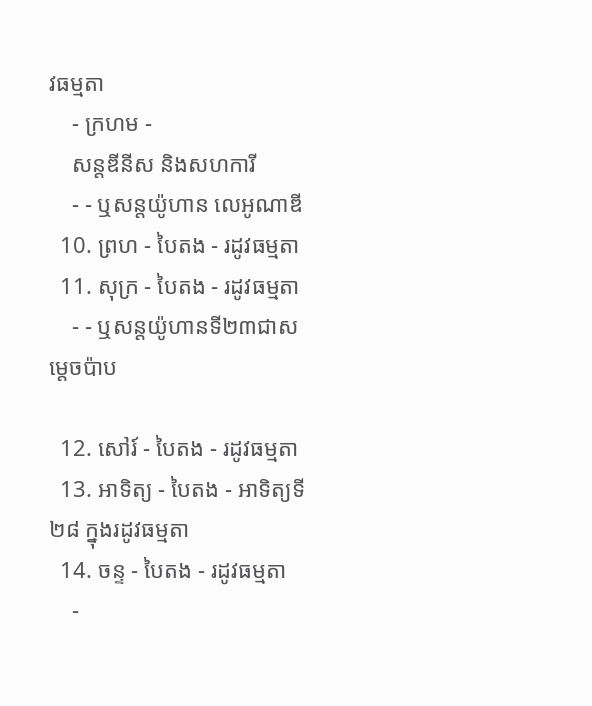វធម្មតា
    - ក្រហម -
    សន្តឌីនីស និងសហការី
    - - ឬសន្តយ៉ូហាន លេអូណាឌី
  10. ព្រហ - បៃតង - រដូវធម្មតា
  11. សុក្រ - បៃតង - រដូវធម្មតា
    - - ឬសន្តយ៉ូហានទី២៣ជាសម្តេចប៉ាប

  12. សៅរ៍ - បៃតង - រដូវធម្មតា
  13. អាទិត្យ - បៃតង - អាទិត្យទី២៨ ក្នុងរដូវធម្មតា
  14. ចន្ទ - បៃតង - រដូវធម្មតា
    -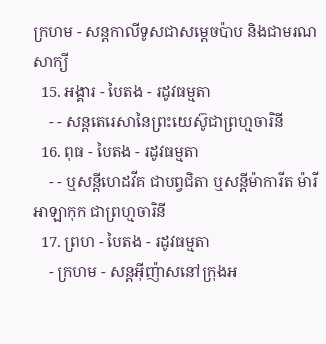ក្រហម - សន្ដកាលីទូសជាសម្ដេចប៉ាប និងជាមរណសាក្យី
  15. អង្គារ - បៃតង - រដូវធម្មតា
    - - សន្តតេរេសានៃព្រះយេស៊ូជាព្រហ្មចារិនី
  16. ពុធ - បៃតង - រដូវធម្មតា
    - - ឬសន្ដីហេដវីគ ជាបព្វជិតា ឬសន្ដីម៉ាការីត ម៉ារី អាឡាកុក ជាព្រហ្មចារិនី
  17. ព្រហ - បៃតង - រដូវធម្មតា
    - ក្រហម - សន្តអ៊ីញ៉ាសនៅក្រុងអ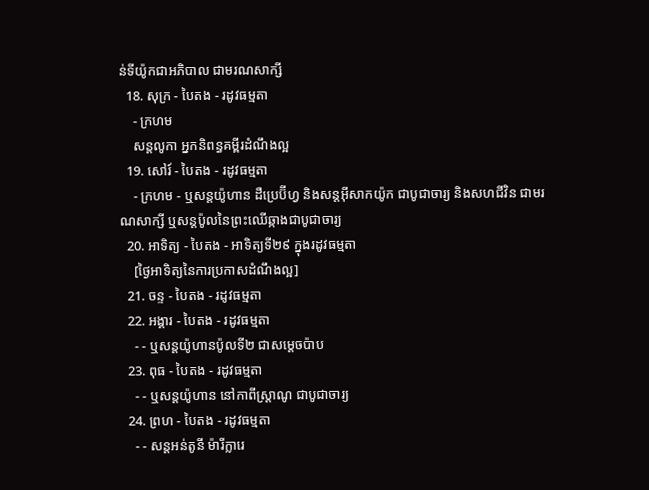ន់ទីយ៉ូកជាអភិបាល ជាមរណសាក្សី
  18. សុក្រ - បៃតង - រដូវធម្មតា
    - ក្រហម
    សន្តលូកា អ្នកនិពន្ធគម្ពីរដំណឹងល្អ
  19. សៅរ៍ - បៃតង - រដូវធម្មតា
    - ក្រហម - ឬសន្ដយ៉ូហាន ដឺប្រេប៊ីហ្វ និងសន្ដអ៊ីសាកយ៉ូក ជាបូជាចារ្យ និងសហជីវិន ជាមរណសាក្សី ឬសន្ដប៉ូលនៃព្រះឈើឆ្កាងជាបូជាចារ្យ
  20. អាទិត្យ - បៃតង - អាទិត្យទី២៩ ក្នុងរដូវធម្មតា
    [ថ្ងៃអាទិត្យនៃការប្រកាសដំណឹងល្អ]
  21. ចន្ទ - បៃតង - រដូវធម្មតា
  22. អង្គារ - បៃតង - រដូវធម្មតា
    - - ឬសន្តយ៉ូហានប៉ូលទី២ ជាសម្ដេចប៉ាប
  23. ពុធ - បៃតង - រដូវធម្មតា
    - - ឬសន្ដយ៉ូហាន នៅកាពីស្រ្ដាណូ ជាបូជាចារ្យ
  24. ព្រហ - បៃតង - រដូវធម្មតា
    - - សន្តអន់តូនី ម៉ារីក្លារេ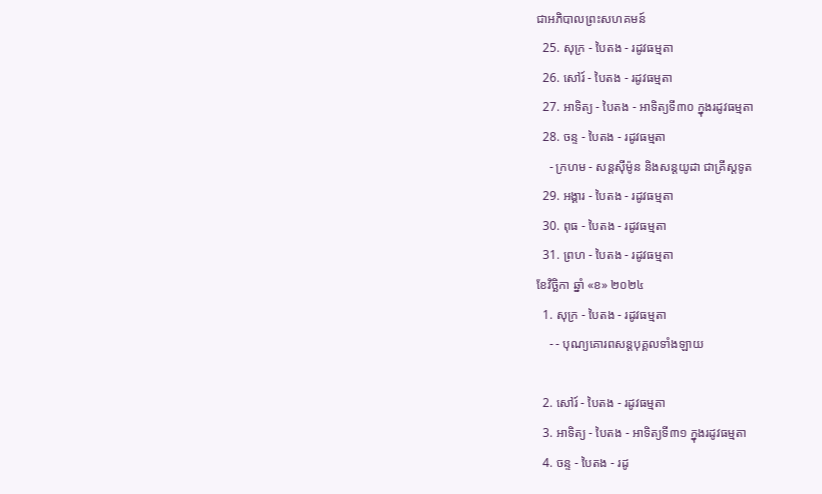ជាអភិបាលព្រះសហគមន៍
  25. សុក្រ - បៃតង - រដូវធម្មតា
  26. សៅរ៍ - បៃតង - រដូវធម្មតា
  27. អាទិត្យ - បៃតង - អាទិត្យទី៣០ ក្នុងរដូវធម្មតា
  28. ចន្ទ - បៃតង - រដូវធម្មតា
    - ក្រហម - សន្ដស៊ីម៉ូន និងសន្ដយូដា ជាគ្រីស្ដទូត
  29. អង្គារ - បៃតង - រដូវធម្មតា
  30. ពុធ - បៃតង - រដូវធម្មតា
  31. ព្រហ - បៃតង - រដូវធម្មតា
ខែវិច្ឆិកា ឆ្នាំ «ខ» ២០២៤
  1. សុក្រ - បៃតង - រដូវធម្មតា
    - - បុណ្យគោរពសន្ដបុគ្គលទាំងឡាយ

  2. សៅរ៍ - បៃតង - រដូវធម្មតា
  3. អាទិត្យ - បៃតង - អាទិត្យទី៣១ ក្នុងរដូវធម្មតា
  4. ចន្ទ - បៃតង - រដូ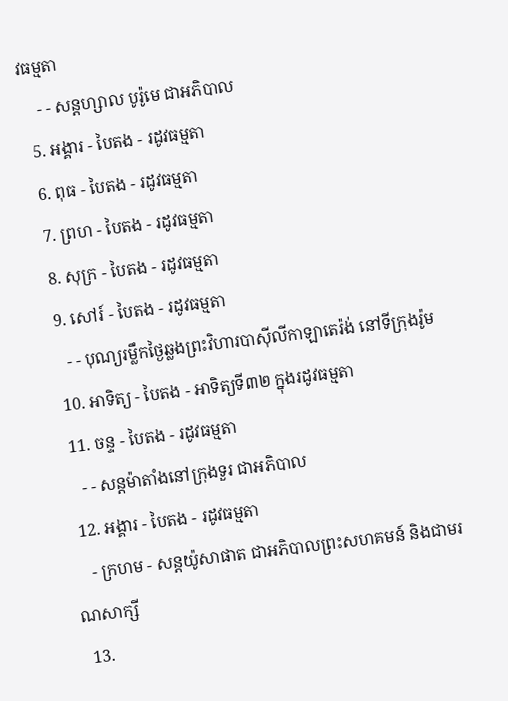វធម្មតា
    - - សន្ដហ្សាល បូរ៉ូមេ ជាអភិបាល
  5. អង្គារ - បៃតង - រដូវធម្មតា
  6. ពុធ - បៃតង - រដូវធម្មតា
  7. ព្រហ - បៃតង - រដូវធម្មតា
  8. សុក្រ - បៃតង - រដូវធម្មតា
  9. សៅរ៍ - បៃតង - រដូវធម្មតា
    - - បុណ្យរម្លឹកថ្ងៃឆ្លងព្រះវិហារបាស៊ីលីកាឡាតេរ៉ង់ នៅទីក្រុងរ៉ូម
  10. អាទិត្យ - បៃតង - អាទិត្យទី៣២ ក្នុងរដូវធម្មតា
  11. ចន្ទ - បៃតង - រដូវធម្មតា
    - - សន្ដម៉ាតាំងនៅក្រុងទួរ ជាអភិបាល
  12. អង្គារ - បៃតង - រដូវធម្មតា
    - ក្រហម - សន្ដយ៉ូសាផាត ជាអភិបាលព្រះសហគមន៍ និងជាមរណសាក្សី
  13.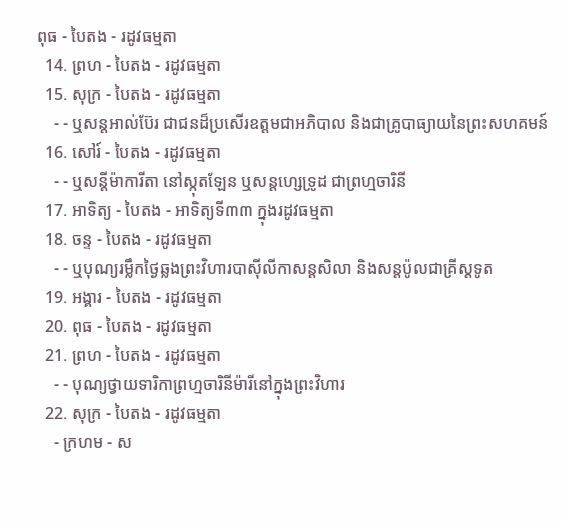ពុធ - បៃតង - រដូវធម្មតា
  14. ព្រហ - បៃតង - រដូវធម្មតា
  15. សុក្រ - បៃតង - រដូវធម្មតា
    - - ឬសន្ដអាល់ប៊ែរ ជាជនដ៏ប្រសើរឧត្ដមជាអភិបាល និងជាគ្រូបាធ្យាយនៃព្រះសហគមន៍
  16. សៅរ៍ - បៃតង - រដូវធម្មតា
    - - ឬសន្ដីម៉ាការីតា នៅស្កុតឡែន ឬសន្ដហ្សេទ្រូដ ជាព្រហ្មចារិនី
  17. អាទិត្យ - បៃតង - អាទិត្យទី៣៣ ក្នុងរដូវធម្មតា
  18. ចន្ទ - បៃតង - រដូវធម្មតា
    - - ឬបុណ្យរម្លឹកថ្ងៃឆ្លងព្រះវិហារបាស៊ីលីកាសន្ដសិលា និងសន្ដប៉ូលជាគ្រីស្ដទូត
  19. អង្គារ - បៃតង - រដូវធម្មតា
  20. ពុធ - បៃតង - រដូវធម្មតា
  21. ព្រហ - បៃតង - រដូវធម្មតា
    - - បុណ្យថ្វាយទារិកាព្រហ្មចារិនីម៉ារីនៅក្នុងព្រះវិហារ
  22. សុក្រ - បៃតង - រដូវធម្មតា
    - ក្រហម - ស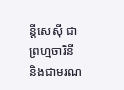ន្ដីសេស៊ី ជាព្រហ្មចារិនី និងជាមរណ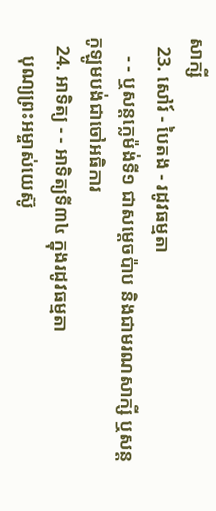សាក្សី
  23. សៅរ៍ - បៃតង - រដូវធម្មតា
    - - ឬសន្ដក្លេម៉ង់ទី១ ជាសម្ដេចប៉ាប និងជាមរណសាក្សី ឬសន្ដកូឡូមបង់ជាចៅអធិការ
  24. អាទិត្យ - - អាទិត្យទី៣៤ ក្នុងរដូវធម្មតា
    បុណ្យព្រះអម្ចាស់យេស៊ូ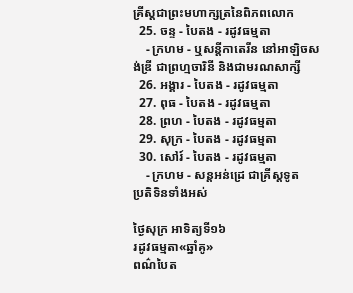គ្រីស្ដជាព្រះមហាក្សត្រនៃពិភពលោក
  25. ចន្ទ - បៃតង - រដូវធម្មតា
    - ក្រហម - ឬសន្ដីកាតេរីន នៅអាឡិចសង់ឌ្រី ជាព្រហ្មចារិនី និងជាមរណសាក្សី
  26. អង្គារ - បៃតង - រដូវធម្មតា
  27. ពុធ - បៃតង - រដូវធម្មតា
  28. ព្រហ - បៃតង - រដូវធម្មតា
  29. សុក្រ - បៃតង - រដូវធម្មតា
  30. សៅរ៍ - បៃតង - រដូវធម្មតា
    - ក្រហម - សន្ដអន់ដ្រេ ជាគ្រីស្ដទូត
ប្រតិទិនទាំងអស់

ថ្ងៃសុក្រ អាទិត្យទី១៦
រដូវធម្មតា«ឆ្នាំគូ»
ពណ៌បៃត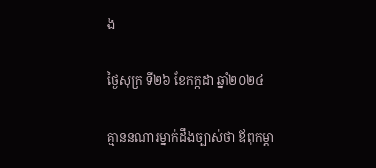ង

ថ្ងៃសុក្រ ទី២៦ ខែកក្កដា ឆ្នាំ២០២៤

គ្មាននណារម្នាក់ដឹងច្បាស់ថា ឪពុកម្តា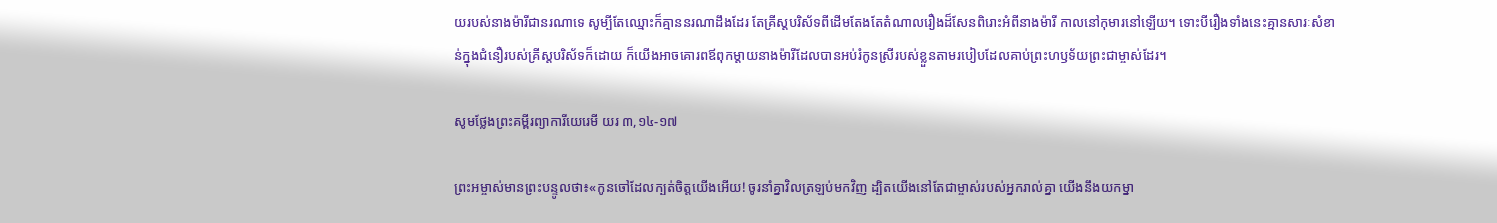យរបស់នាងម៉ារីជានរណាទេ សូម្បីតែឈ្មោះក៏គ្មាននរណាដឹងដែរ តែគ្រីស្តបរិស័ទពីដើមតែងតែតំណាលរឿងដ៏សែនពិរោះអំពីនាងម៉ារី កាលនៅកុមារនៅឡើយ។ ទោះបីរឿងទាំងនេះគ្មានសារៈសំខាន់ក្នុងជំនឿរបស់គ្រីស្តបរិស័ទក៏ដោយ ក៏យើងអាចគោរពឪពុកម្តាយនាងម៉ារីដែលបានអប់រំកូនស្រីរបស់ខ្លួនតាមរបៀបដែលគាប់ព្រះហឫទ័យព្រះជាម្ចាស់ដែរ។

សូមថ្លែងព្រះគម្ពីរព្យាការីយេរេមី យរ ៣,១៤-១៧

ព្រះអម្ចាស់មានព្រះបន្ទូលថា៖«កូនចៅដែលក្បត់ចិត្តយើងអើយ! ចូរនាំគ្នាវិលត្រឡប់មកវិញ ដ្បិតយើងនៅតែជាម្ចាស់របស់អ្នករាល់គ្នា យើងនឹងយកម្នា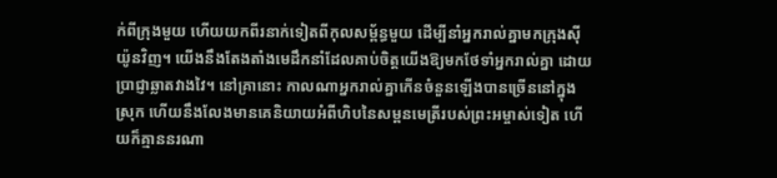ក់ពីក្រុងមួយ ហើយយកពីរនាក់ទៀតពីកុលសម្ព័ន្ធមួយ ដើម្បីនាំអ្នករាល់គ្នាមកក្រុងស៊ីយ៉ូនវិញ។ យើងនឹងតែងតាំងមេដឹកនាំដែលគាប់ចិត្តយើងឱ្យមកថែទាំអ្នករាល់គ្នា ដោយប្រាជ្ញាឆ្លាតវាងវៃ។ នៅគ្រានោះ កាលណាអ្នករាល់គ្នាកើនចំនួនឡើងបានច្រើននៅក្នុងស្រុក ហើយនឹងលែងមានគេនិយាយអំពីហិបនៃសម្ពនមេត្រីរបស់ព្រះអម្ចាស់ទៀត ហើយក៏គ្មាននរណា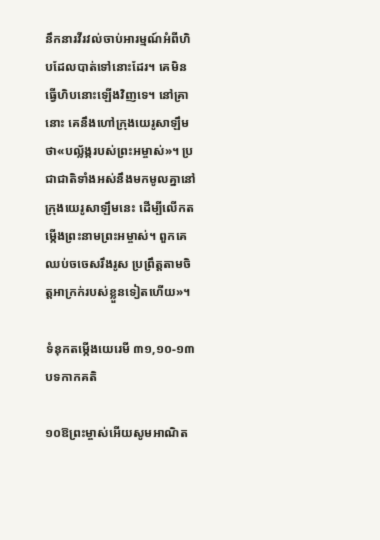នឹកនារវីរវល់ចាប់អារម្មណ៍អំពីហិបដែលបាត់ទៅនោះដែរ។ គេមិនធ្វើហិបនោះឡើងវិញទេ។ នៅគ្រានោះ គេនឹងហៅក្រុងយេរូសាឡឹមថា«បល័្លង្ករបស់ព្រះអម្ចាស់»។ ប្រជាជាតិទាំងអស់នឹងមកមូលគ្នានៅក្រុងយេរូសាឡឹមនេះ ដើម្បីលើកតម្កើងព្រះនាមព្រះអម្ចាស់។ ពួកគេឈប់ចចេសរឹងរូស ប្រព្រឹត្តតាមចិត្តអាក្រក់របស់ខ្លួនទៀតហើយ»។

ទំនុកតម្កើងយេរេមី ៣១,១០-១៣ បទកាកគតិ

១០ឱព្រះម្ចាស់អើយសូមអាណិត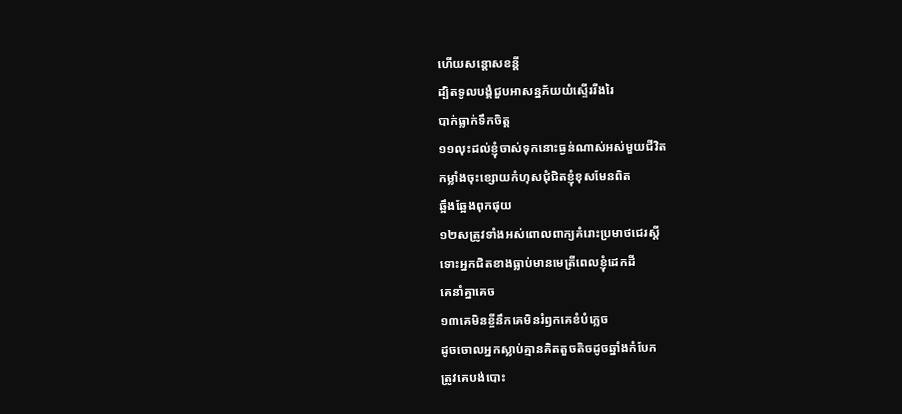ហើយសន្តោសខន្តី
ដ្បិតទូលបង្គំជួបអាសន្នភ័យយំស្ទើររីងរៃ
បាក់ធ្លាក់ទឹកចិត្ត
១១លុះដល់ខ្ញុំចាស់ទុកនោះធ្ងន់ណាស់អស់មួយជីវិត
កម្លាំងចុះខ្សោយកំហុសជុំជិតខ្ញុំខុសមែនពិត
ឆ្អឹងឆ្អែងពុកផុយ
១២សត្រូវទាំងអស់ពោលពាក្យគំរោះប្រមាថជេរស្តី
ទោះអ្នកជិតខាងធ្លាប់មានមេត្រីពេលខ្ញុំដេកដី
គេនាំគ្នាគេច
១៣គេមិនខ្ចីនឹកគេមិនរំឭកគេខំបំភ្លេច
ដូចចោលអ្នកស្លាប់គ្មានគិតតួចតិចដូចឆ្នាំងកំបែក
ត្រូវគេបង់បោះ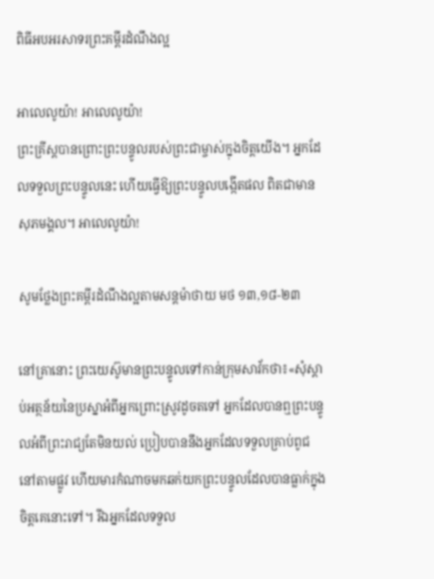ពិធីអបអរសាទរព្រះគម្ពីរដំណឹងល្អ

អាលេលូយ៉ា! អាលេលូយ៉ា!
ព្រះគ្រីស្តបានព្រោះព្រះបន្ទូលរបស់ព្រះជាម្ចាស់ក្នុងចិត្តយើង។ អ្នកដែលទទួលព្រះបន្ទូលនេះ ហើយធ្វើឱ្យព្រះបន្ទូលបង្កើតផល ពិតជាមានសុភមង្គល។ អាលេលូយ៉ា!

សូមថ្លែងព្រះគម្ពីរដំណឹងល្អតាមសន្តម៉ាថាយ មថ ១៣,១៨-២៣

នៅគ្រានោះ ព្រះយេស៊ូមានព្រះបន្ទូលទៅកាន់ក្រុមសាវ័កថា៖«សុំស្តាប់អត្ថន័យនៃប្រស្នាអំពីអ្នកព្រោះស្រូវដូចតទៅ អ្នកដែលបានឮព្រះបន្ទូលអំពីព្រះរាជ្យតែមិនយល់ ប្រៀបបាននឹងអ្នកដែលទទួលគ្រាប់ពូជនៅតាមផ្លូវ ហើយមារកំណាចមកឆក់យកព្រះបន្ទូលដែលបានធ្លាក់ក្នុងចិត្តគេនោះទៅ។ រីឯអ្នកដែលទទួល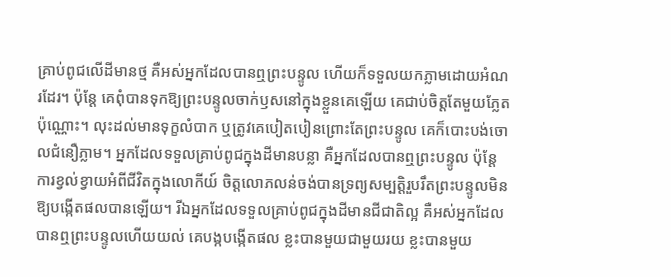គ្រាប់ពូជលើដីមានថ្ម គឺអស់អ្នកដែលបានឮព្រះបន្ទូល ហើយក៏ទទួលយកភ្លាមដោយអំណរដែរ។ ប៉ុន្តែ គេពុំបានទុកឱ្យព្រះបន្ទូលចាក់ឫសនៅក្នុងខ្លួនគេឡើយ គេជាប់ចិត្តតែមួយភ្លែតប៉ុណ្ណោះ។ លុះដល់មានទុក្ខលំបាក ឬត្រូវគេបៀតបៀនព្រោះតែព្រះបន្ទូល គេក៏បោះបង់ចោលជំនឿភ្លាម។ អ្នកដែលទទួលគ្រាប់ពូជក្នុងដីមានបន្លា គឺអ្នកដែលបានឮព្រះបន្ទូល ប៉ុន្តែការខ្វល់ខ្វាយអំពីជីវិតក្នុងលោកីយ៍ ចិត្តលោភលន់ចង់បានទ្រព្យសម្បត្តិរួបរឹតព្រះបន្ទូលមិនឱ្យបង្កើតផលបានឡើយ។ រីឯអ្នកដែលទទួលគ្រាប់ពូជក្នុងដីមានជីជាតិល្អ គឺអស់អ្នកដែលបានឮព្រះបន្ទូលហើយយល់ គេបង្កបង្កើតផល ខ្លះបានមួយជាមួយរយ ខ្លះបានមួយ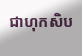ជាហុកសិប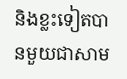និងខ្លះទៀតបានមួយជាសាម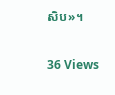សិប»។

36 Views